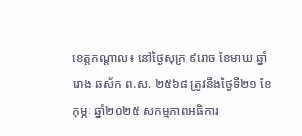ខេត្តកណ្តាល៖ នៅថ្ងៃសុក្រ ៩រោច ខែមាឃ ឆ្នាំរោង ឆស័ក ព.ស. ២៥៦៨ ត្រូវនឹងថ្ងៃទី២១ ខែកុម្ភៈ ឆ្នាំ២០២៥ សកម្មភាពអធិការ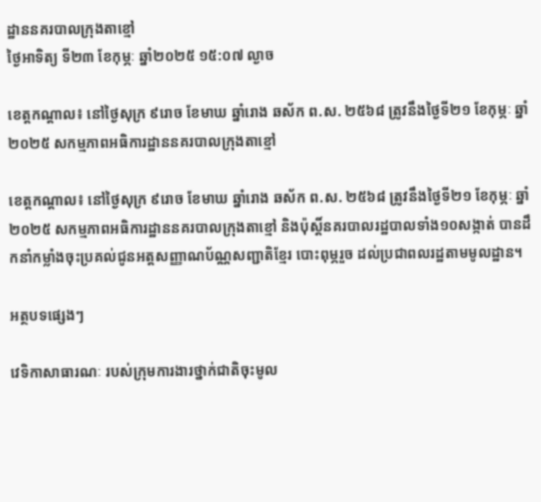ដ្ឋាននគរបាលក្រុងតាខ្មៅ
ថ្ងៃអាទិត្យ ទី២៣ ខែកុម្ភៈ ឆ្នាំ២០២៥ ១៥:០៧ ល្ងាច

ខេត្តកណ្តាល៖ នៅថ្ងៃសុក្រ ៩រោច ខែមាឃ ឆ្នាំរោង ឆស័ក ព.ស. ២៥៦៨ ត្រូវនឹងថ្ងៃទី២១ ខែកុម្ភៈ ឆ្នាំ២០២៥ សកម្មភាពអធិការដ្ឋាននគរបាលក្រុងតាខ្មៅ

ខេត្តកណ្តាល៖ នៅថ្ងៃសុក្រ ៩រោច ខែមាឃ ឆ្នាំរោង ឆស័ក ព.ស. ២៥៦៨ ត្រូវនឹងថ្ងៃទី២១ ខែកុម្ភៈ ឆ្នាំ២០២៥ សកម្មភាពអធិការដ្ឋាននគរបាលក្រុងតាខ្មៅ និងប៉ុស្តិ៍នគរបាលរដ្ឋបាលទាំង១០សង្កាត់ បានដឹកនាំកម្លាំងចុះប្រគល់ជូនអត្តសញ្ញាណប័ណ្ណសញ្ជាតិខ្មែរ បោះពុម្ភរួច ដល់ប្រជាពលរដ្ឋតាមមូលដ្ឋាន។

អត្ថបទផ្សេងៗ

វេទិកាសាធារណៈ របស់ក្រុមការងារថ្នាក់ជាតិចុះមូល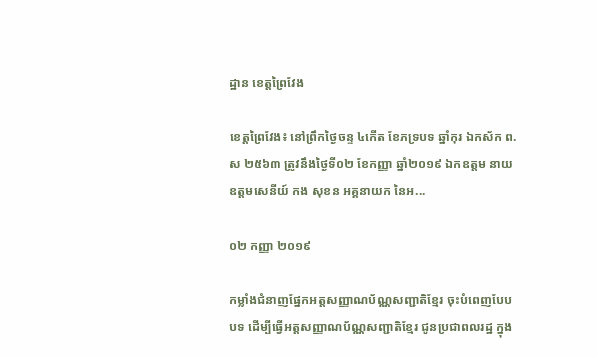ដ្ឋាន ខេត្តព្រៃវែង

ខេត្តព្រៃវែង៖ នៅព្រឹកថ្ងៃចន្ទ ៤កើត ខែភទ្របទ ឆ្នាំកុរ ឯកស័ក ព.ស ២៥៦៣ ត្រូវនឹងថ្ងៃទី០២ ខែកញ្ញា ឆ្នាំ២០១៩ ឯកឧត្តម នាយឧត្តមសេនីយ៍ កង សុខន អគ្គនាយក នៃអ...

០២ កញ្ញា ២០១៩

កម្លាំងជំនាញផ្នែកអត្តសញ្ញាណប័ណ្ណសញ្ជាតិខ្មែរ ចុះបំពេញបែបបទ ដេីម្បីធ្វេីអត្តសញ្ញាណប័ណ្ណសញ្ជាតិខ្មែរ ជូនប្រជាពលរដ្ឋ ក្នុង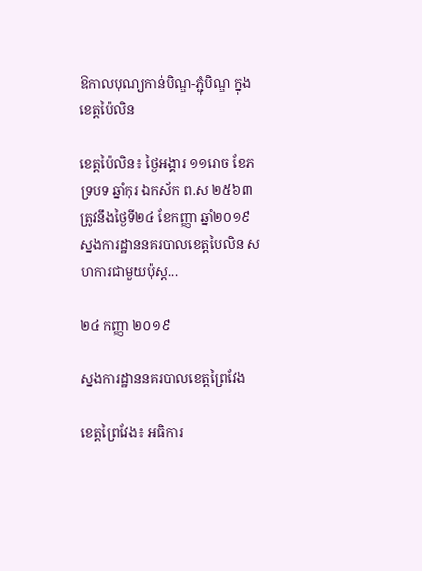ឱកាលបុណ្យកាន់បិណ្ឌ-ភ្ជុំបិណ្ឌ ក្នុងខេត្តប៉ៃលិន

ខេត្តប៉ៃលិន៖ ថ្ងៃអង្គារ ១១រោច ខែភទ្របទ ឆ្នាំកុរ ឯកស័ក ព.ស ២៥៦៣ ត្រូវនឹងថ្ងៃទី២៤ ខែកញ្ញា ឆ្នាំ២០១៩ ស្នងការដ្ឋាននគរបាលខេត្តបៃលិន សហការជាមួយប៉ុស្ត...

២៤ កញ្ញា ២០១៩

ស្នងការដ្ឋាននគរបាលខេត្តព្រៃវែង

ខេត្តព្រៃវែង៖ អធិការ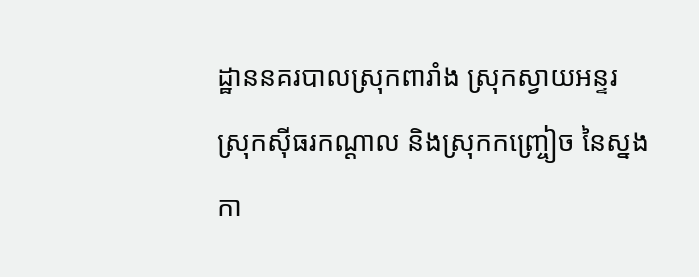ដ្ឋាននគរបាលស្រុកពារាំង ស្រុកស្វាយអន្ទរ ស្រុកសុីធរកណ្ដាល និងស្រុកកញ្ច្រៀច នៃស្នងកា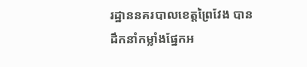រដ្ឋាននគរបាលខេត្តព្រៃវែង បានដឹកនាំកម្លាំងផ្នែកអ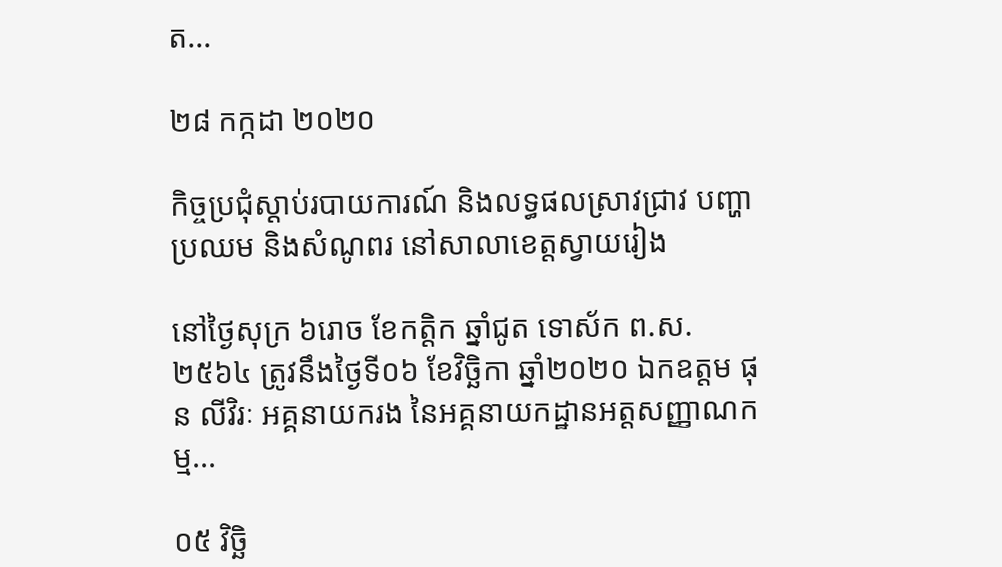ត...

២៨ កក្កដា ២០២០

កិច្ចប្រជុំស្ដាប់របាយការណ៍ និងលទ្ធផលស្រាវជ្រាវ បញ្ហាប្រឈម និងសំណូពរ នៅសាលាខេត្តស្វាយរៀង

នៅថ្ងៃសុក្រ ៦រោច ខែកត្តិក ឆ្នាំជូត ទោស័ក ព.ស. ២៥៦៤ ត្រូវនឹងថ្ងៃទី០៦ ខែវិច្ឆិកា ឆ្នាំ២០២០ ឯកឧត្តម ផុន លីវិរៈ អគ្គនាយករង នៃអគ្គនាយកដ្ឋានអត្តសញ្ញាណកម្ម...

០៥ វិច្ឆិ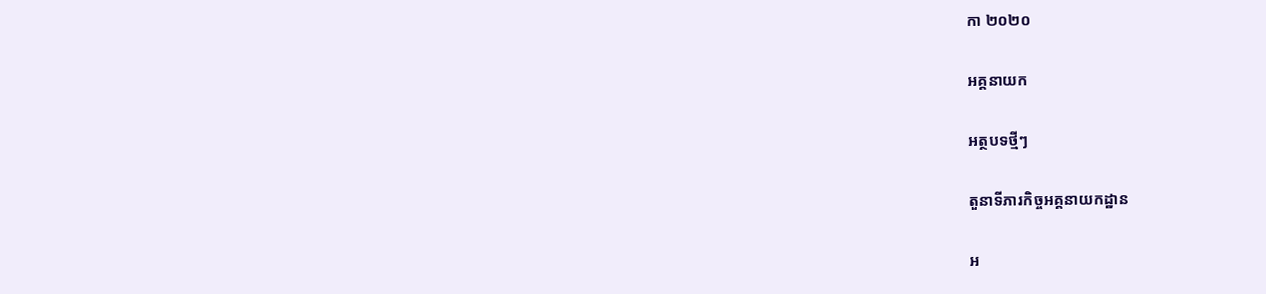កា ២០២០

អគ្គនាយក

អត្ថបទថ្មីៗ

តួនាទីភារកិច្ចអគ្គនាយកដ្ឋាន

អ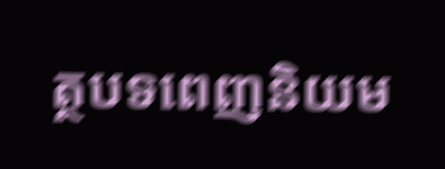ត្ថបទពេញនិយម